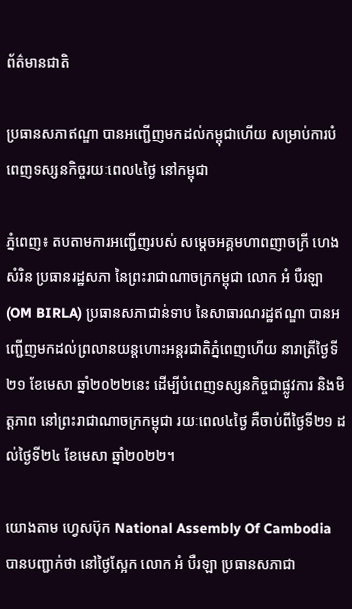ព័ត៌មានជាតិ

ប្រធានសភាឥណ្ឌា បានអញ្ជើញមកដល់កម្ពុជាហើយ សម្រាប់ការបំពេញទស្សនកិច្ចរយៈពេល៤ថ្ងៃ នៅកម្ពុជា

ភ្នំពេញ៖ តបតាមការអញ្ជើញរបស់ សម្តេចអគ្គមហាពញាចក្រី ហេង សំរិន ប្រធានរដ្ឋសភា នៃព្រះរាជាណាចក្រកម្ពុជា លោក អំ បឺរឡា (OM BIRLA) ប្រធានសភាជាន់ទាប នៃសាធារណរដ្ឋឥណ្ឌា បានអញ្ជើញមកដល់ព្រលានយន្តហោះអន្តរជាតិភ្នំពេញហើយ នារាត្រីថ្ងៃទី២១ ខែមេសា ឆ្នាំ២០២២នេះ ដើម្បីបំពេញទស្សនកិច្ចជាផ្លូវការ និងមិត្តភាព នៅព្រះរាជាណាចក្រកម្ពុជា រយៈពេល៤ថ្ងៃ គឺចាប់ពីថ្ងៃទី២១ ដល់ថ្ងៃទី២៤ ខែមេសា ឆ្នាំ២០២២។

យោងតាម ហ្វេសប៊ុក National Assembly Of Cambodia បានបញ្ជាក់ថា នៅថ្ងៃស្អែក លោក អំ បឺរឡា ប្រធានសភាជា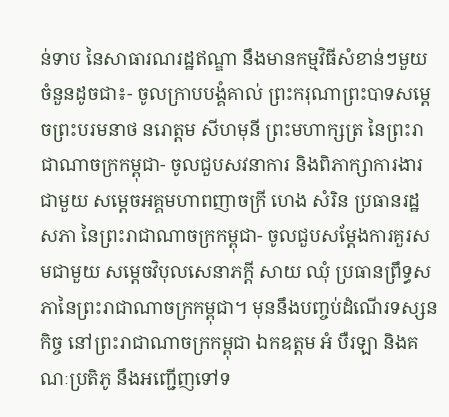ន់ទាប នៃសាធារណរដ្ឋឥណ្ឌា នឹងមានកម្មវិធីសំខាន់ៗមួយចំនួនដូចជា៖- ចូលក្រាបបង្គំគាល់ ព្រះករុណាព្រះបាទសម្តេចព្រះបរមនាថ នរោត្តម សីហមុនី ព្រះមហាក្សត្រ នៃព្រះរាជាណាចក្រកម្ពុជា- ចូលជួបសវនាការ និងពិភាក្សាការងារជាមួយ សម្តេចអគ្គមហាពញាចក្រី ហេង សំរិន ប្រធានរដ្ឋសភា នៃព្រះរាជាណាចក្រកម្ពុជា- ចូលជួបសម្តែងការគួរសមជាមួយ សម្តេចវិបុលសេនាភក្តី សាយ ឈុំ ប្រធានព្រឹទ្ធសភានៃព្រះរាជាណាចក្រកម្ពុជា។ មុននឹងបញ្ចប់ដំណើរទស្សនកិច្ច នៅព្រះរាជាណាចក្រកម្ពុជា ឯកឧត្តម អំ បឺរឡា និងគណៈប្រតិភូ នឹងអញ្ជើញទៅទ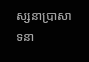ស្សនាប្រាសាទនា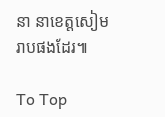នា នាខេត្តសៀមរាបផងដែរ៕

To Top